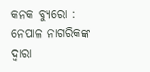କନକ ବ୍ୟୁରୋ : ନେପାଳ ନାଗରିକଙ୍କ ଦ୍ୱାରା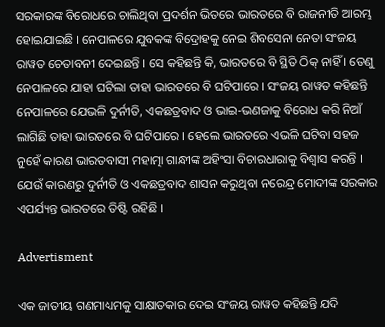ସରକାରଙ୍କ ବିରୋଧରେ ଚାଲିଥିବା ପ୍ରଦର୍ଶନ ଭିତରେ ଭାରତରେ ବି ରାଜନୀତି ଆରମ୍ଭ ହୋଇଯାଇଛି । ନେପାଳରେ ଯୁବକଙ୍କ ବିଦ୍ରୋହକୁ ନେଇ ଶିବସେନା ନେତା ସଂଜୟ ରାୱତ ଚେତାବନୀ ଦେଇଛନ୍ତି । ସେ କହିଛନ୍ତି କି, ଭାରତରେ ବି ସ୍ଥିତି ଠିକ୍ ନାହିଁ । ତେଣୁ ନେପାଳରେ ଯାହା ଘଟିଲା ତାହା ଭାରତରେ ବି ଘଟିପାରେ । ସଂଜୟ ରାୱତ କହିଛନ୍ତି ନେପାଳରେ ଯେଭଳି ଦୁର୍ନୀତି, ଏକଛତ୍ରବାଦ ଓ ଭାଇ-ଭଣଜାକୁ ବିରୋଧ କରି ନିଆଁ ଲାଗିଛି ତାହା ଭାରତରେ ବି ଘଟିପାରେ । ହେଲେ ଭାରତରେ ଏଭଳି ଘଟିବା ସହଜ ନୁହେଁ କାରଣ ଭାରତବାସୀ ମହାତ୍ମା ଗାନ୍ଧୀଙ୍କ ଅହିଂସା ବିଚାରଧାରାକୁ ବିଶ୍ୱାସ କରନ୍ତି । ଯେଉଁ କାରଣରୁ ଦୁର୍ନୀତି ଓ ଏକଛତ୍ରବାଦ ଶାସନ କରୁଥିବା ନରେନ୍ଦ୍ର ମୋଦୀଙ୍କ ସରକାର ଏପର୍ଯ୍ୟନ୍ତ ଭାରତରେ ତିଷ୍ଟି ରହିଛି ।

Advertisment

ଏକ ଜାତୀୟ ଗଣମାଧ୍ୟମକୁ ସାକ୍ଷାତକାର ଦେଇ ସଂଜୟ ରାୱତ କହିଛନ୍ତି ଯଦି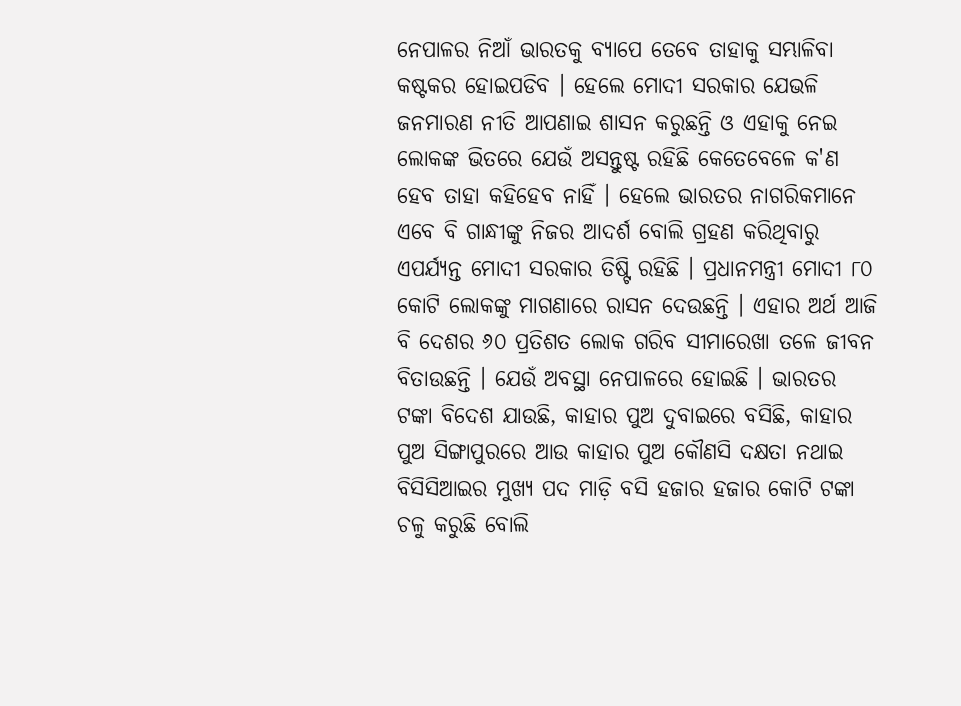ନେପାଳର ନିଆଁ ଭାରତକୁ ବ୍ୟାପେ ତେବେ ତାହାକୁ ସମ୍ଭାଳିବା କଷ୍ଟକର ହୋଇପଡିବ । ହେଲେ ମୋଦୀ ସରକାର ଯେଭଳି ଜନମାରଣ ନୀତି ଆପଣାଇ ଶାସନ କରୁଛନ୍ତି ଓ ଏହାକୁ ନେଇ ଲୋକଙ୍କ ଭିତରେ ଯେଉଁ ଅସନ୍ତୁଷ୍ଟ ରହିଛି କେତେବେଳେ କ'ଣ ହେବ ତାହା କହିହେବ ନାହିଁ । ହେଲେ ଭାରତର ନାଗରିକମାନେ ଏବେ ବି ଗାନ୍ଧୀଙ୍କୁ ନିଜର ଆଦର୍ଶ ବୋଲି ଗ୍ରହଣ କରିଥିବାରୁ ଏପର୍ଯ୍ୟନ୍ତ ମୋଦୀ ସରକାର ତିଷ୍ଟି ରହିଛି । ପ୍ରଧାନମନ୍ତ୍ରୀ ମୋଦୀ ୮୦ କୋଟି ଲୋକଙ୍କୁ ମାଗଣାରେ ରାସନ ଦେଉଛନ୍ତି । ଏହାର ଅର୍ଥ ଆଜି ବି ଦେଶର ୬୦ ପ୍ରତିଶତ ଲୋକ ଗରିବ ସୀମାରେଖା ତଳେ ଜୀବନ ବିତାଉଛନ୍ତି । ଯେଉଁ ଅବସ୍ଥା ନେପାଳରେ ହୋଇଛି । ଭାରତର ଟଙ୍କା ବିଦେଶ ଯାଉଛି, କାହାର ପୁଅ ଦୁବାଇରେ ବସିଛି, କାହାର ପୁଅ ସିଙ୍ଗାପୁରରେ ଆଉ କାହାର ପୁଅ କୌଣସି ଦକ୍ଷତା ନଥାଇ ବିସିସିଆଇର ମୁଖ୍ୟ ପଦ ମାଡ଼ି ବସି ହଜାର ହଜାର କୋଟି ଟଙ୍କା ଚଳୁ କରୁଛି ବୋଲି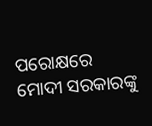ପରୋକ୍ଷରେ ମୋଦୀ ସରକାରଙ୍କୁ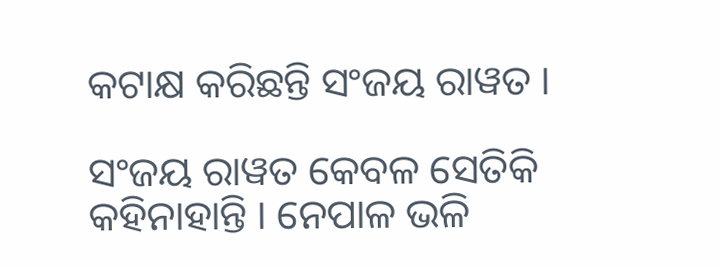କଟାକ୍ଷ କରିଛନ୍ତି ସଂଜୟ ରାୱତ ।

ସଂଜୟ ରାୱତ କେବଳ ସେତିକି କହିନାହାନ୍ତି । ନେପାଳ ଭଳି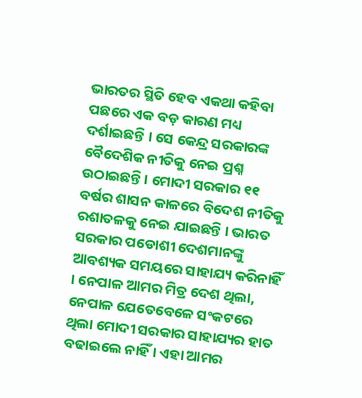ଭାରତର ସ୍ଥିତି ହେବ ଏକଥା କହିବା ପଛରେ ଏକ ବଡ଼ କାରଣ ମଧ୍ୟ ଦର୍ଶାଇଛନ୍ତି । ସେ କେନ୍ଦ୍ର ସରକାରଙ୍କ ବୈଦେଶିକ ନୀତିକୁ ନେଇ ପ୍ରଶ୍ନ ଉଠାଇଛନ୍ତି । ମୋଦୀ ସରକାର ୧୧ ବର୍ଷର ଶାସନ କାଳରେ ବିଦେଶ ନୀତିକୁ ରଶାତଳକୁ ନେଇ ଯାଇଛନ୍ତି । ଭାରତ ସରକାର ପଡୋଶୀ ଦେଶମାନଙ୍କୁ ଆବଶ୍ୟକ ସମୟରେ ସାହାଯ୍ୟ କରିନାହିଁ । ନେପାଳ ଆମର ମିତ୍ର ଦେଶ ଥିଲା, ନେପାଳ ଯେତେବେଳେ ସଂକଟରେ ଥିଲା ମୋଦୀ ସରକାର ସାହାଯ୍ୟର ହାତ ବଢାଇଲେ ନାହିଁ । ଏହା ଆମର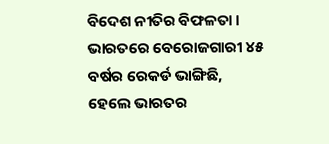ବିଦେଶ ନୀତିର ବିଫଳତା । ଭାରତରେ ବେରୋଜଗାରୀ ୪୫ ବର୍ଷର ରେକର୍ଡ ଭାଙ୍ଗିଛି, ହେଲେ ଭାରତର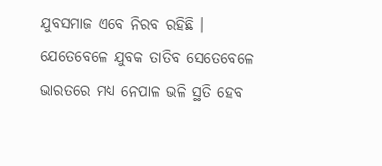ଯୁବସମାଜ ଏବେ ନିରବ ରହିଛି । ଯେତେବେଳେ ଯୁବକ ତାତିବ ସେତେବେଳେ ଭାରତରେ ମଧ୍ୟ ନେପାଳ ଭଳି ସ୍ଥତି ହେବ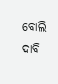ବୋଲି ଦାବି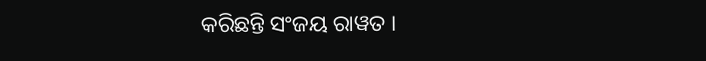କରିଛନ୍ତି ସଂଜୟ ରାୱତ ।